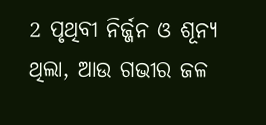2 ପୃଥିବୀ ନିର୍ଜ୍ଜନ ଓ ଶୂନ୍ୟ ଥିଲା, ଆଉ ଗଭୀର ଜଳ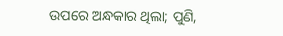ଉପରେ ଅନ୍ଧକାର ଥିଲା; ପୁଣି,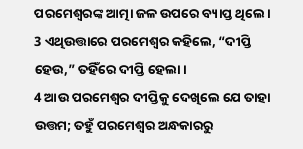ପରମେଶ୍ୱରଙ୍କ ଆତ୍ମା ଜଳ ଉପରେ ବ୍ୟାପ୍ତ ଥିଲେ। 3 ଏଥିଉତ୍ତାରେ ପରମେଶ୍ୱର କହିଲେ, “ଦୀପ୍ତି ହେଉ,” ତହିଁରେ ଦୀପ୍ତି ହେଲା।
4 ଆଉ ପରମେଶ୍ୱର ଦୀପ୍ତିକୁ ଦେଖିଲେ ଯେ ତାହା ଉତ୍ତମ; ତହୁଁ ପରମେଶ୍ୱର ଅନ୍ଧକାରରୁ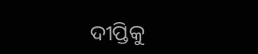ଦୀପ୍ତିକୁ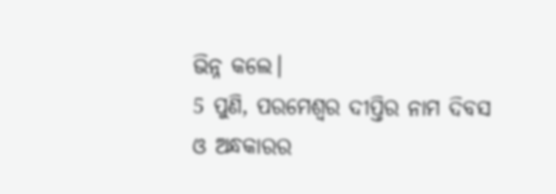ଭିନ୍ନ କଲେ।
5 ପୁଣି, ପରମେଶ୍ୱର ଦୀପ୍ତିର ନାମ ଦିବସ ଓ ଅନ୍ଧକାରର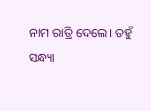ନାମ ରାତ୍ରି ଦେଲେ। ତହୁଁ ସନ୍ଧ୍ୟା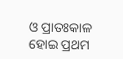ଓ ପ୍ରାତଃକାଳ ହୋଇ ପ୍ରଥମ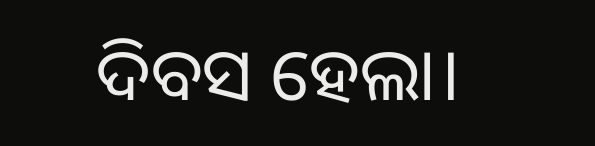ଦିବସ ହେଲା।